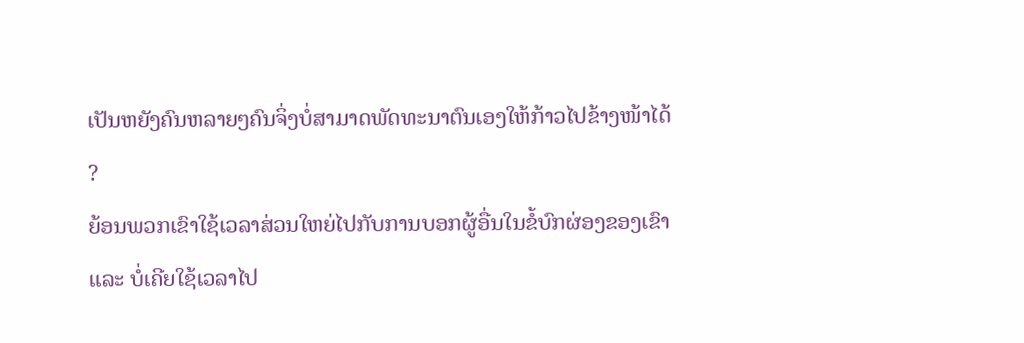ເປັນຫຍັງຄົນຫລາຍໆຄົນຈິ່ງບໍ່ສາມາດພັດທະນາຕົນເອງໃຫ້ກ້າວໄປຂ້າງໜ້າໄດ້
?
ຍ້ອນພວກເຂົາໃຊ້ເວລາສ່ວນໃຫຍ່ໄປກັບການບອກຜູ້ອື່ນໃນຂໍ້ບົກຜ່ອງຂອງເຂົາ ແລະ ບໍ່ເຄີຍໃຊ້ເວລາໄປ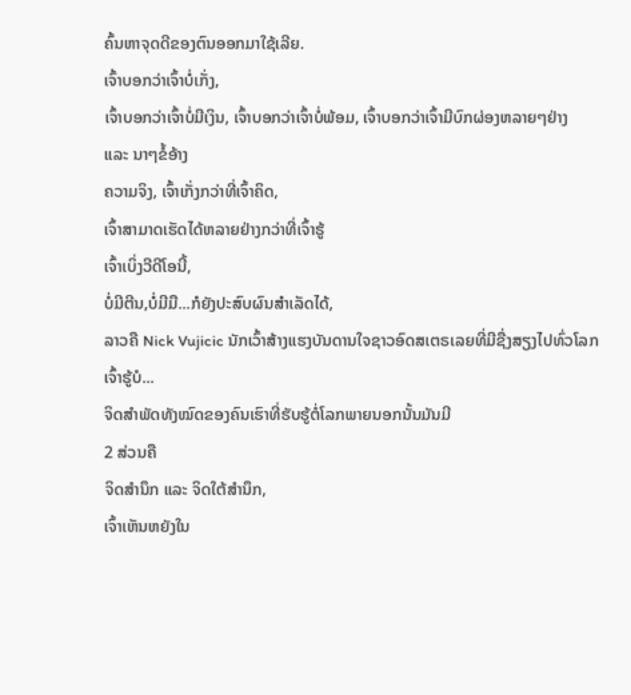ຄົ້ນຫາຈຸດດີຂອງຕົນອອກມາໃຊ້ເລີຍ.
ເຈົ້າບອກວ່າເຈົ້າບໍ່ເກັ່ງ,
ເຈົ້າບອກວ່າເຈົ້າບໍ່ມີເງິນ, ເຈົ້າບອກວ່າເຈົ້າບໍ່ພ້ອມ, ເຈົ້າບອກວ່າເຈົ້າມີບົກຜ່ອງຫລາຍໆຢ່າງ
ແລະ ນາໆຂໍ້ອ້າງ
ຄວາມຈິງ, ເຈົ້າເກັ່ງກວ່າທີ່ເຈົ້າຄິດ,
ເຈົ້າສາມາດເຮັດໄດ້ຫລາຍຢ່າງກວ່າທີ່ເຈົ້າຮູ້
ເຈົ້າເບິ່ງວີດີໂອນີ້,
ບໍ່ມີຕີນ,ບໍ່ມີມື...ກໍຍັງປະສົບຜົນສໍາເລັດໄດ້,
ລາວຄື Nick Vujicic ນັກເວົ້າສ້າງແຮງບັນດານໃຈຊາວອົດສເຕຣເລຍທີ່ມີຊື່ງສຽງໄປທົ່ວໂລກ
ເຈົ້າຮູ້ບໍ...
ຈິດສໍາພັດທັງໝົດຂອງຄົນເຮົາທີ່ຮັບຮູ້ຕໍ່ໂລກພາຍນອກນັ້ນມັນມີ
2 ສ່ວນຄື
ຈິດສໍານຶກ ແລະ ຈິດໃຕ້ສໍານຶກ,
ເຈົ້າເຫັນຫຍັງໃນ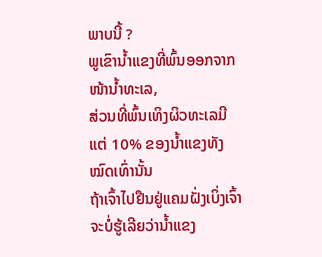ພາບນີ້ ?
ພູເຂົານໍ້າແຂງທີ່ພົ້ນອອກຈາກໜ້ານໍ້າທະເລ,
ສ່ວນທີ່ພົ້ນເທິງຜິວທະເລມີແຕ່ 10% ຂອງນໍ້າແຂງທັງໝົດເທົ່ານັ້ນ
ຖ້າເຈົ້າໄປຢືນຢູ່ແຄມຝັ່ງເບິ່ງເຈົ້າຈະບໍ່ຮູ້ເລີຍວ່ານໍ້າແຂງ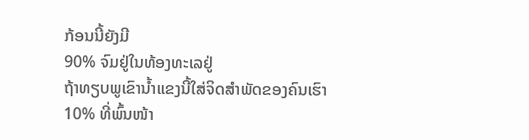ກ້ອນນີ້ຍັງມີ
90% ຈົມຢູ່ໃນທ້ອງທະເລຢູ່
ຖ້າທຽບພູເຂົານໍ້າແຂງນີ້ໃສ່ຈິດສໍາພັດຂອງຄົນເຮົາ
10% ທີ່ພົ້ນໜ້າ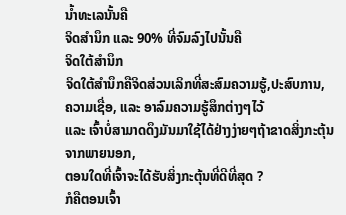ນໍ້າທະເລນັ້ນຄື
ຈິດສໍານຶກ ແລະ 90% ທີ່ຈົມລົງໄປນັ້ນຄື
ຈິດໃຕ້ສໍານຶກ
ຈິດໃຕ້ສໍານຶກຄືຈິດສ່ວນເລິກທີ່ສະສົມຄວາມຮູ້,ປະສົບການ,
ຄວາມເຊື່ອ, ແລະ ອາລົມຄວາມຮູ້ສຶກຕ່າງໆໄວ້
ແລະ ເຈົ້າບໍ່ສາມາດດຶງມັນມາໃຊ້ໄດ້ຢ່າງງ່າຍໆຖ້າຂາດສິ່ງກະຕຸ້ນຈາກພາຍນອກ,
ຕອນໃດທີ່ເຈົ້າຈະໄດ້ຮັບສິ່ງກະຕຸ້ນທີ່ດີທີ່ສຸດ ?
ກໍຄືຕອນເຈົ້າ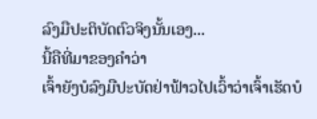ລົງມືປະຕິບັດຕົວຈິງນັ້ນເອງ...
ນີ້ຄືທີ່ມາຂອງຄໍາວ່າ
ເຈົ້າຍັງບໍລົງມືປະບັດຢ່າຟ້າວໄປເວົ້າວ່າເຈົ້າເຮັດບໍ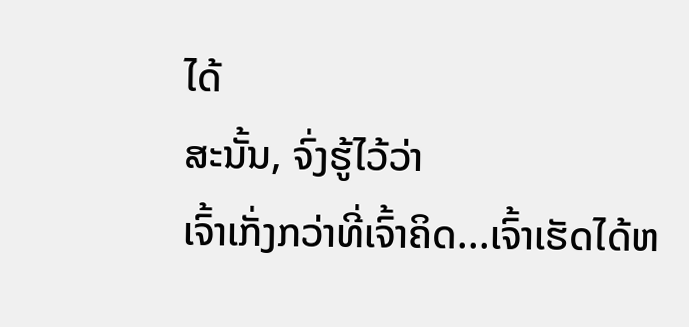ໄດ້
ສະນັ້ນ, ຈົ່ງຮູ້ໄວ້ວ່າ
ເຈົ້າເກັ່ງກວ່າທີ່ເຈົ້າຄິດ...ເຈົ້າເຮັດໄດ້ຫ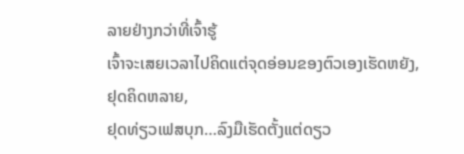ລາຍຢ່າງກວ່າທີ່ເຈົ້າຮູ້
ເຈົ້າຈະເສຍເວລາໄປຄິດແຕ່ຈຸດອ່ອນຂອງຕົວເອງເຮັດຫຍັງ,
ຢຸດຄິດຫລາຍ,
ຢຸດທ່ຽວເຟສບຸກ…ລົງມືເຮັດຕັ້ງແຕ່ດຽວ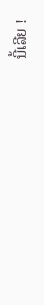ນີ້ເລີຍ !